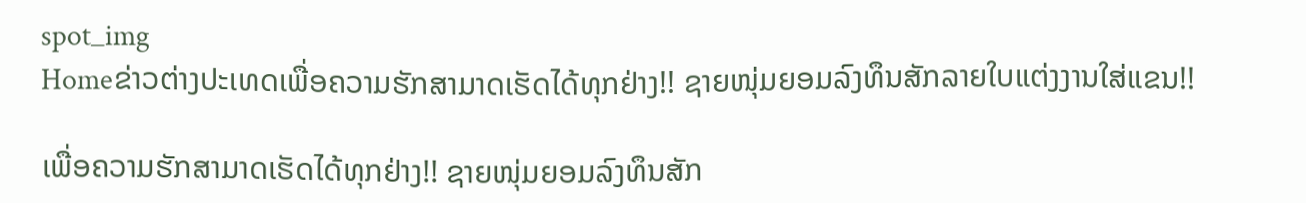spot_img
Homeຂ່າວຕ່າງປະເທດເພື່ອຄວາມຮັກສາມາດເຮັດໄດ້ທຸກຢ່າງ!! ຊາຍໜຸ່ມຍອມລົງທຶນສັກລາຍໃບແຕ່ງງານໃສ່ແຂນ!!

ເພື່ອຄວາມຮັກສາມາດເຮັດໄດ້ທຸກຢ່າງ!! ຊາຍໜຸ່ມຍອມລົງທຶນສັກ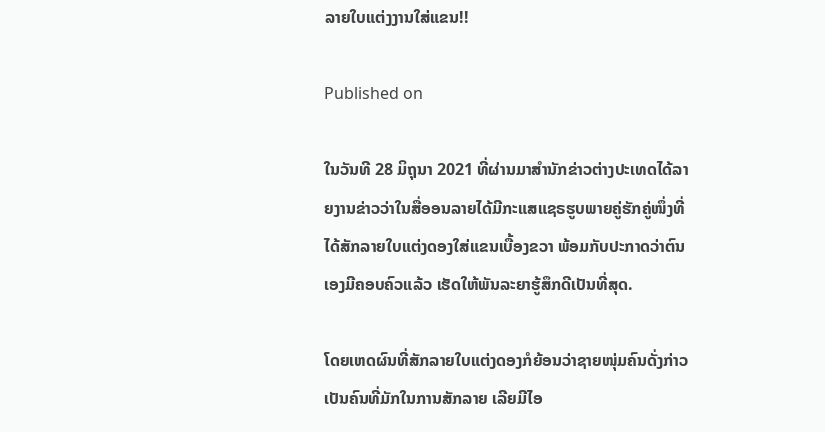ລາຍໃບແຕ່ງງານໃສ່ແຂນ!!

Published on

ໃນວັນທີ 28 ມິຖຸນາ 2021 ທີ່ຜ່ານມາສໍານັກຂ່າວຕ່າງປະເທດໄດ້ລາຍງານຂ່າວວ່າໃນສື່ອອນລາຍໄດ້ມີກະແສແຊຣຮູບພາຍຄູ່ຮັກຄູ່ໜຶ່ງທີ່ໄດ້ສັກລາຍໃບແຕ່ງດອງໃສ່ແຂນເບື້ອງຂວາ ພ້ອມກັບປະກາດວ່າຕົນເອງມີຄອບຄົວແລ້ວ ເຮັດໃຫ້ພັນລະຍາຮູ້ສຶກດີເປັນທີ່ສຸດ.

ໂດຍເຫດຜົນທີ່ສັກລາຍໃບແຕ່ງດອງກໍຍ້ອນວ່າຊາຍໜຸ່ມຄົນດັ່ງກ່າວເປັນຄົນທີ່ມັກໃນການສັກລາຍ ເລີຍມີໄອ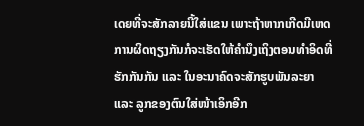ເດຍທີ່ຈະສັກລາຍນີ້ໃສ່ແຂນ ເພາະຖ້າຫາກເກີດມີເຫດການຜິດຖຽງກັນກໍຈະເຮັດໃຫ້ຄໍານຶງເຖິງຕອນທໍາອິດທີ່ຮັກກັນກັນ ແລະ ໃນອະນາຄົດຈະສັກຮູບພັນລະຍາ ແລະ ລູກຂອງຕົນໃສ່ໜ້າເອິກອີກ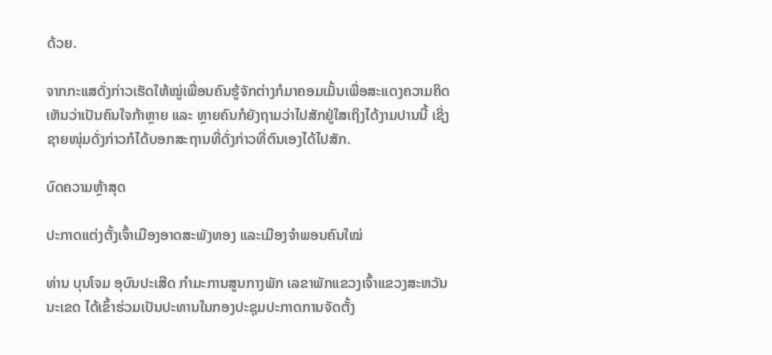ດ້ວຍ.

ຈາກກະແສດັ່ງກ່າວເຮັດໃຫ້ໝູ່ເພື່ອນຄົນຮູ້ຈັກຕ່າງກໍມາຄອມເມັ້ນເພື່ອສະແດງຄວາມຄິດເຫັນວ່າເປັນຄົນໃຈກ້າຫຼາຍ ແລະ ຫຼາຍຄົນກໍຍັງຖາມວ່າໄປສັກຢູ່ໃສເຖິງໄດ້ງາມປານນີ້ ເຊິ່ງຊາຍໜຸ່ມດັ່ງກ່າວກໍໄດ້ບອກສະຖານທີ່ດັ່ງກ່າວທີ່ຕົນເອງໄດ້ໄປສັກ.

ບົດຄວາມຫຼ້າສຸດ

ປະກາດແຕ່ງຕັ້ງເຈົ້າເມືອງອາດສະພັງທອງ ແລະເມືອງຈຳພອນຄົນໃໝ່

ທ່ານ ບຸນໂຈມ ອຸບົນປະເສີດ ກຳມະການສູນກາງພັກ ເລຂາພັກແຂວງເຈົ້າແຂວງສະຫວັນນະເຂດ ໄດ້ເຂົ້າຮ່ວມເປັນປະທານໃນກອງປະຊຸມປະກາດການຈັດຕັ້ງ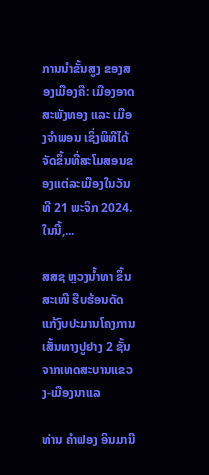ການນຳຂັ້ນສູງ ຂອງສອງເມືອງຄື: ເມືອງອາດສະພັງທອງ ແລະ ເມືອງຈຳພອນ ເຊິ່ງພິທີໄດ້ຈັດຂຶ້ນທີ່ສະໂມສອນຂອງແຕ່ລະເມືອງໃນວັນທີ 21 ພະຈິກ 2024. ໃນນີ້,...

ສສຊ ຫຼວງນໍ້າທາ ຂຶ້ນສະເໜີ ຮີບຮ້ອນດັດແກ້ງົບປະມານໂຄງການເສັ້ນທາງປູຢາງ 2 ຊັ້ນ ຈາກເທດສະບານແຂວງ-ເມືອງນາແລ

ທ່ານ ຄຳຟອງ ອິນມານີ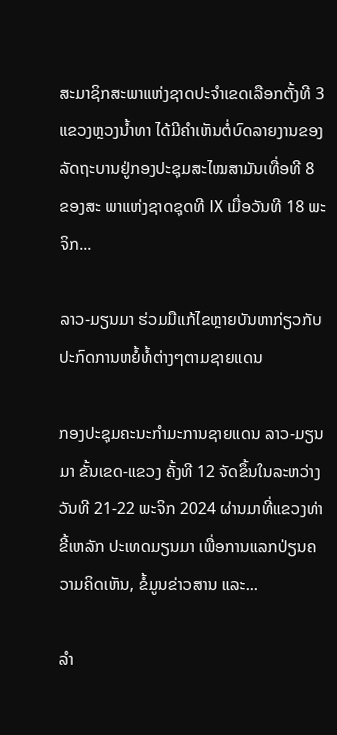ສະມາຊິກສະພາແຫ່ງຊາດປະຈຳເຂດເລືອກຕັ້ງທີ 3 ແຂວງຫຼວງນ້ຳທາ ໄດ້ມີຄຳເຫັນຕໍ່ບົດລາຍງານຂອງລັດຖະບານຢູ່ກອງປະຊຸມສະໄໝສາມັນເທື່ອທີ 8 ຂອງສະ ພາແຫ່ງຊາດຊຸດທີ IX ເມື່ອວັນທີ 18 ພະຈິກ...

ລາວ-ມຽນມາ ຮ່ວມມືແກ້ໄຂຫຼາຍບັນຫາກ່ຽວກັບປະກົດການຫຍໍ້ທໍ້ຕ່າງໆຕາມຊາຍແດນ

ກອງປະຊຸມຄະນະກຳມະການຊາຍແດນ ລາວ-ມຽນມາ ຂັ້ນເຂດ-ແຂວງ ຄັ້ງທີ 12 ຈັດຂຶ້ນໃນລະຫວ່າງວັນທີ 21-22 ພະຈິກ 2024 ຜ່ານມາທີ່ແຂວງທ່າຂີ້ເຫລັກ ປະເທດມຽນມາ ເພື່ອການແລກປ່ຽນຄວາມຄິດເຫັນ, ຂໍ້ມູນຂ່າວສານ ແລະ...

ລຳ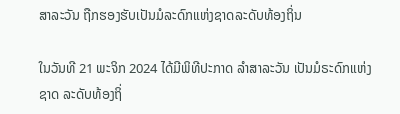ສາລະວັນ ຖືກຮອງຮັບເປັນມໍລະດົກແຫ່ງຊາດລະດັບທ້ອງຖິ່ນ

ໃນວັນທີ 21 ພະຈິກ 2024 ໄດ້ມີພິທີປະກາດ ລຳສາລະວັນ ເປັນມໍຣະດົກແຫ່ງຊາດ ລະດັບທ້ອງຖິ່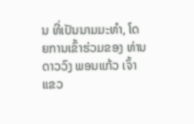ນ ທີ່ເປັນນາມມະທຳ, ໂດຍການເຂົ້າຮ່ວມຂອງ ທ່ານ ດາວວົງ ພອນແກ້ວ ເຈົ້າແຂວ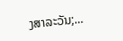ງສາລະວັນ;...